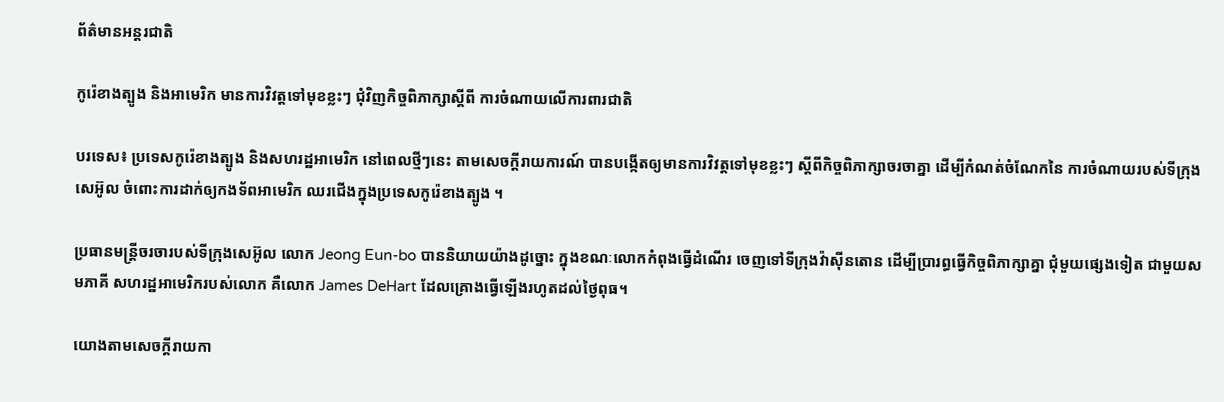ព័ត៌មានអន្តរជាតិ

កូរ៉េខាងត្បូង និងអាមេរិក មានការវិវត្តទៅមុខខ្លះៗ ជុំវិញកិច្ចពិភាក្សាស្តីពី ការចំណាយលើការពារជាតិ

បរទេស៖ ប្រទេសកូរ៉េខាងត្បូង និងសហរដ្ឋអាមេរិក នៅពេលថ្មីៗនេះ តាមសេចក្តីរាយការណ៍ បានបង្កើតឲ្យមានការវិវត្តទៅមុខខ្លះៗ ស្តីពីកិច្ចពិភាក្សាចរចាគ្នា ដើម្បីកំណត់ចំណែកនៃ ការចំណាយរបស់ទីក្រុងសេអ៊ូល ចំពោះការដាក់ឲ្យកងទ័ពអាមេរិក ឈរជើងក្នុងប្រទេសកូរ៉េខាងត្បូង ។

ប្រធានមន្ត្រីចរចារបស់ទីក្រុងសេអ៊ូល លោក Jeong Eun-bo បាននិយាយយ៉ាងដូច្នោះ ក្នុងខណៈលោកកំពុងធ្វើដំណើរ ចេញទៅទីក្រុងវ៉ាស៊ីនតោន ដើម្បីប្រារព្ធធ្វើកិច្ចពិភាក្សាគ្នា ជុំមួយផ្សេងទៀត ជាមួយសមភាគី សហរដ្ឋអាមេរិករបស់លោក គឺលោក James DeHart ដែលគ្រោងធ្វើឡើងរហូតដល់ថ្ងៃពុធ។

យោងតាមសេចក្តីរាយកា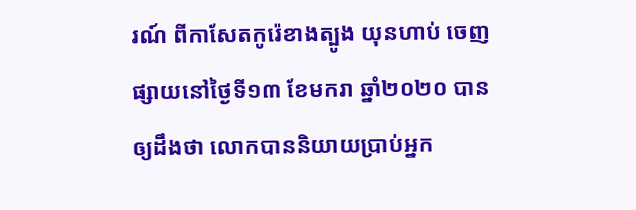រណ៍ ពីកាសែតកូរ៉េខាងត្បូង យុនហាប់ ចេញផ្សាយនៅថ្ងៃទី១៣ ខែមករា ឆ្នាំ២០២០ បានឲ្យដឹងថា លោកបាននិយាយប្រាប់អ្នក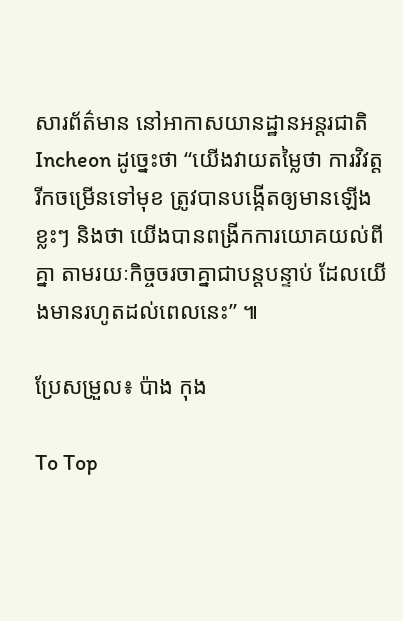សារព័ត៌មាន នៅអាកាសយានដ្ឋានអន្តរជាតិ Incheon ដូច្នេះថា “យើងវាយតម្លៃថា ការវិវត្តរីកចម្រើនទៅមុខ ត្រូវបានបង្កើតឲ្យមានឡើងខ្លះៗ និងថា យើងបានពង្រីកការយោគយល់ពីគ្នា តាមរយៈកិច្ចចរចាគ្នាជាបន្តបន្ទាប់ ដែលយើងមានរហូតដល់ពេលនេះ” ៕

ប្រែសម្រួល៖ ប៉ាង កុង

To Top